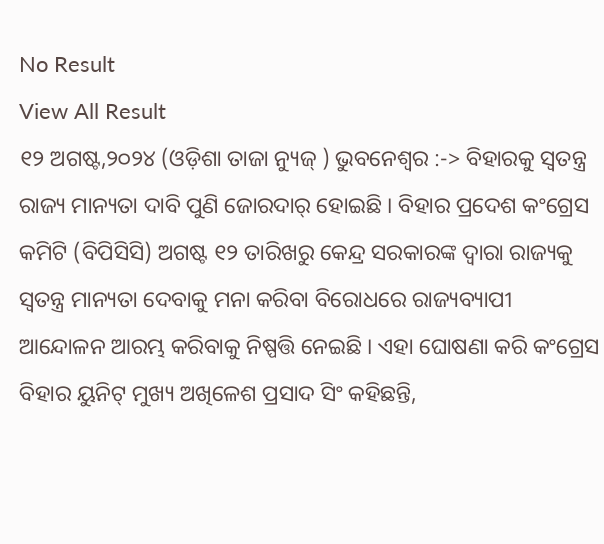No Result
View All Result
୧୨ ଅଗଷ୍ଟ,୨୦୨୪ (ଓଡ଼ିଶା ତାଜା ନ୍ୟୁଜ୍ ) ଭୁବନେଶ୍ୱର :-> ବିହାରକୁ ସ୍ୱତନ୍ତ୍ର ରାଜ୍ୟ ମାନ୍ୟତା ଦାବି ପୁଣି ଜୋରଦାର୍ ହୋଇଛି । ବିହାର ପ୍ରଦେଶ କଂଗ୍ରେସ କମିଟି (ବିପିସିସି) ଅଗଷ୍ଟ ୧୨ ତାରିଖରୁ କେନ୍ଦ୍ର ସରକାରଙ୍କ ଦ୍ବାରା ରାଜ୍ୟକୁ ସ୍ୱତନ୍ତ୍ର ମାନ୍ୟତା ଦେବାକୁ ମନା କରିବା ବିରୋଧରେ ରାଜ୍ୟବ୍ୟାପୀ ଆନ୍ଦୋଳନ ଆରମ୍ଭ କରିବାକୁ ନିଷ୍ପତ୍ତି ନେଇଛି । ଏହା ଘୋଷଣା କରି କଂଗ୍ରେସ ବିହାର ୟୁନିଟ୍ ମୁଖ୍ୟ ଅଖିଳେଶ ପ୍ରସାଦ ସିଂ କହିଛନ୍ତି,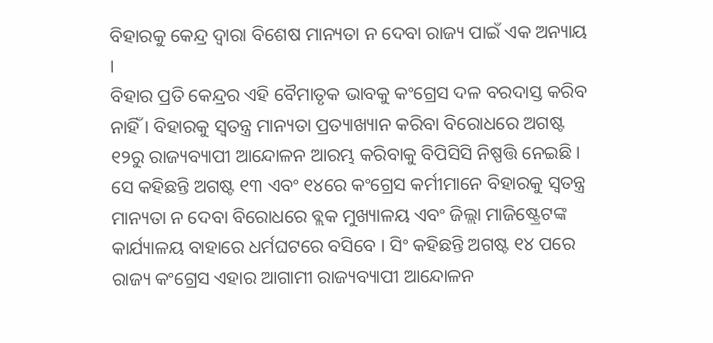ବିହାରକୁ କେନ୍ଦ୍ର ଦ୍ୱାରା ବିଶେଷ ମାନ୍ୟତା ନ ଦେବା ରାଜ୍ୟ ପାଇଁ ଏକ ଅନ୍ୟାୟ ।
ବିହାର ପ୍ରତି କେନ୍ଦ୍ରର ଏହି ବୈମାତୃକ ଭାବକୁ କଂଗ୍ରେସ ଦଳ ବରଦାସ୍ତ କରିବ ନାହିଁ । ବିହାରକୁ ସ୍ୱତନ୍ତ୍ର ମାନ୍ୟତା ପ୍ରତ୍ୟାଖ୍ୟାନ କରିବା ବିରୋଧରେ ଅଗଷ୍ଟ ୧୨ରୁ ରାଜ୍ୟବ୍ୟାପୀ ଆନ୍ଦୋଳନ ଆରମ୍ଭ କରିବାକୁ ବିପିସିସି ନିଷ୍ପତ୍ତି ନେଇଛି । ସେ କହିଛନ୍ତି ଅଗଷ୍ଟ ୧୩ ଏବଂ ୧୪ରେ କଂଗ୍ରେସ କର୍ମୀମାନେ ବିହାରକୁ ସ୍ୱତନ୍ତ୍ର ମାନ୍ୟତା ନ ଦେବା ବିରୋଧରେ ବ୍ଲକ ମୁଖ୍ୟାଳୟ ଏବଂ ଜିଲ୍ଲା ମାଜିଷ୍ଟ୍ରେଟଙ୍କ କାର୍ଯ୍ୟାଳୟ ବାହାରେ ଧର୍ମଘଟରେ ବସିବେ । ସିଂ କହିଛନ୍ତି ଅଗଷ୍ଟ ୧୪ ପରେ ରାଜ୍ୟ କଂଗ୍ରେସ ଏହାର ଆଗାମୀ ରାଜ୍ୟବ୍ୟାପୀ ଆନ୍ଦୋଳନ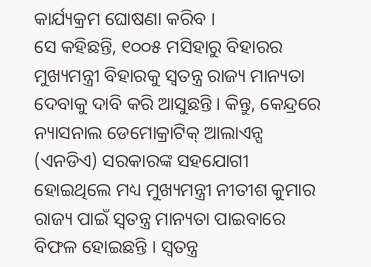କାର୍ଯ୍ୟକ୍ରମ ଘୋଷଣା କରିବ ।
ସେ କହିଛନ୍ତି, ୧୦୦୫ ମସିହାରୁ ବିହାରର ମୁଖ୍ୟମନ୍ତ୍ରୀ ବିହାରକୁ ସ୍ୱତନ୍ତ୍ର ରାଜ୍ୟ ମାନ୍ୟତା ଦେବାକୁ ଦାବି କରି ଆସୁଛନ୍ତି । କିନ୍ତୁ, କେନ୍ଦ୍ରରେ ନ୍ୟାସନାଲ ଡେମୋକ୍ରାଟିକ୍ ଆଲାଏନ୍ସ (ଏନଡିଏ) ସରକାରଙ୍କ ସହଯୋଗୀ ହୋଇଥିଲେ ମଧ୍ୟ ମୁଖ୍ୟମନ୍ତ୍ରୀ ନୀତୀଶ କୁମାର ରାଜ୍ୟ ପାଇଁ ସ୍ୱତନ୍ତ୍ର ମାନ୍ୟତା ପାଇବାରେ ବିଫଳ ହୋଇଛନ୍ତି । ସ୍ବତନ୍ତ୍ର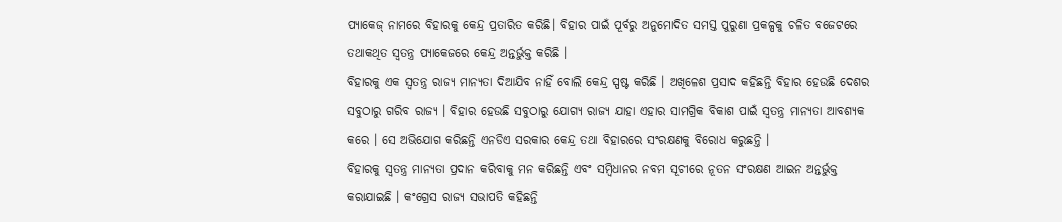ପ୍ୟାକେଜ୍ ନାମରେ ବିହାରକୁ କେନ୍ଦ୍ର ପ୍ରତାରିତ କରିଛି। ବିହାର ପାଇଁ ପୂର୍ବରୁ ଅନୁମୋଦିତ ସମସ୍ତ ପୁରୁଣା ପ୍ରକଳ୍ପକୁ ଚଳିତ ବଜେଟରେ ତଥାକଥିତ ସ୍ୱତନ୍ତ୍ର ପ୍ୟାକେଜରେ କେନ୍ଦ୍ର ଅନ୍ତର୍ଭୁକ୍ତ କରିଛି ।
ବିହାରକୁ ଏକ ସ୍ୱତନ୍ତ୍ର ରାଜ୍ୟ ମାନ୍ୟତା ଦିଆଯିବ ନାହିଁ ବୋଲି କେନ୍ଦ୍ର ସ୍ପଷ୍ଟ କରିଛି । ଅଖିଳେଶ ପ୍ରସାଦ କହିଛନ୍ତି ବିହାର ହେଉଛି ଦେଶର ସବୁଠାରୁ ଗରିବ ରାଜ୍ୟ । ବିହାର ହେଉଛି ସବୁଠାରୁ ଯୋଗ୍ୟ ରାଜ୍ୟ ଯାହା ଏହାର ସାମଗ୍ରିକ ବିକାଶ ପାଇଁ ସ୍ୱତନ୍ତ୍ର ମାନ୍ୟତା ଆବଶ୍ୟକ କରେ । ସେ ଅଭିଯୋଗ କରିଛନ୍ତି ଏନଡିଏ ସରକାର କେନ୍ଦ୍ର ତଥା ବିହାରରେ ସଂରକ୍ଷଣକୁ ବିରୋଧ କରୁଛନ୍ତି ।
ବିହାରକୁ ସ୍ବତନ୍ତ୍ର ମାନ୍ୟତା ପ୍ରଦାନ କରିବାକୁ ମନ କରିଛନ୍ତି ଏବଂ ସମ୍ବିଧାନର ନବମ ସୂଚୀରେ ନୂତନ ସଂରକ୍ଷଣ ଆଇନ ଅନ୍ତର୍ଭୁକ୍ତ କରାଯାଇଛି । କଂଗ୍ରେସ ରାଜ୍ୟ ସଭାପତି କହିଛନ୍ତି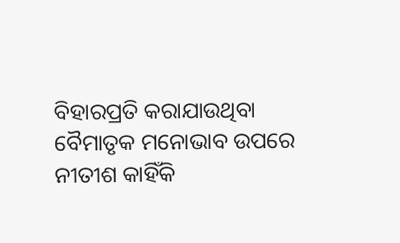ବିହାରପ୍ରତି କରାଯାଉଥିବା ବୈମାତୃକ ମନୋଭାବ ଉପରେ ନୀତୀଶ କାହିଁକି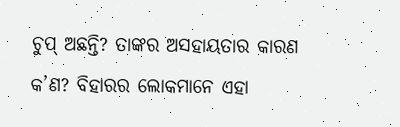ଚୁପ୍ ଅଛନ୍ତି? ତାଙ୍କର ଅସହାୟତାର କାରଣ କ’ଣ? ବିହାରର ଲୋକମାନେ ଏହା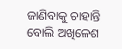ଜାଣିବାକୁ ଚାହାନ୍ତି ବୋଲି ଅଖିଳେଶ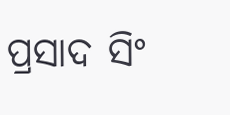ପ୍ରସାଦ ସିଂ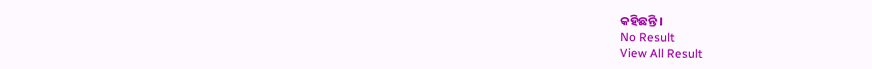କହିଛନ୍ତି ।
No Result
View All Result